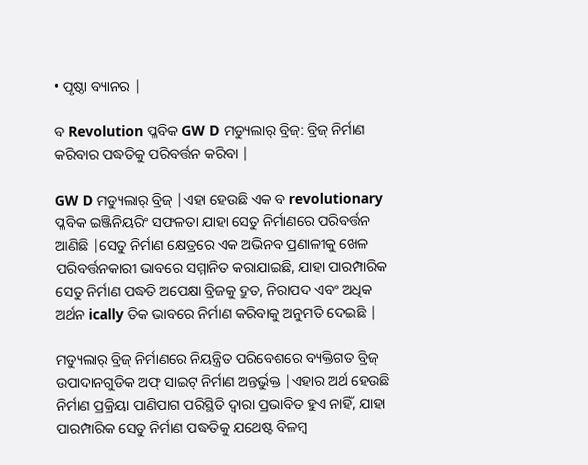• ପୃଷ୍ଠା ବ୍ୟାନର |

ବ Revolution ପ୍ଳବିକ GW D ମଡ୍ୟୁଲାର୍ ବ୍ରିଜ୍: ବ୍ରିଜ୍ ନିର୍ମାଣ କରିବାର ପଦ୍ଧତିକୁ ପରିବର୍ତ୍ତନ କରିବା |

GW D ମଡ୍ୟୁଲାର୍ ବ୍ରିଜ୍ |ଏହା ହେଉଛି ଏକ ବ revolutionary ପ୍ଳବିକ ଇଞ୍ଜିନିୟରିଂ ସଫଳତା ଯାହା ସେତୁ ନିର୍ମାଣରେ ପରିବର୍ତ୍ତନ ଆଣିଛି |ସେତୁ ନିର୍ମାଣ କ୍ଷେତ୍ରରେ ଏକ ଅଭିନବ ପ୍ରଣାଳୀକୁ ଖେଳ ପରିବର୍ତ୍ତନକାରୀ ଭାବରେ ସମ୍ମାନିତ କରାଯାଇଛି, ଯାହା ପାରମ୍ପାରିକ ସେତୁ ନିର୍ମାଣ ପଦ୍ଧତି ଅପେକ୍ଷା ବ୍ରିଜକୁ ଦ୍ରୁତ, ନିରାପଦ ଏବଂ ଅଧିକ ଅର୍ଥନ ically ତିକ ଭାବରେ ନିର୍ମାଣ କରିବାକୁ ଅନୁମତି ଦେଇଛି |

ମଡ୍ୟୁଲାର୍ ବ୍ରିଜ୍ ନିର୍ମାଣରେ ନିୟନ୍ତ୍ରିତ ପରିବେଶରେ ବ୍ୟକ୍ତିଗତ ବ୍ରିଜ୍ ଉପାଦାନଗୁଡିକ ଅଫ୍ ସାଇଟ୍ ନିର୍ମାଣ ଅନ୍ତର୍ଭୁକ୍ତ |ଏହାର ଅର୍ଥ ହେଉଛି ନିର୍ମାଣ ପ୍ରକ୍ରିୟା ପାଣିପାଗ ପରିସ୍ଥିତି ଦ୍ୱାରା ପ୍ରଭାବିତ ହୁଏ ନାହିଁ, ଯାହା ପାରମ୍ପାରିକ ସେତୁ ନିର୍ମାଣ ପଦ୍ଧତିକୁ ଯଥେଷ୍ଟ ବିଳମ୍ବ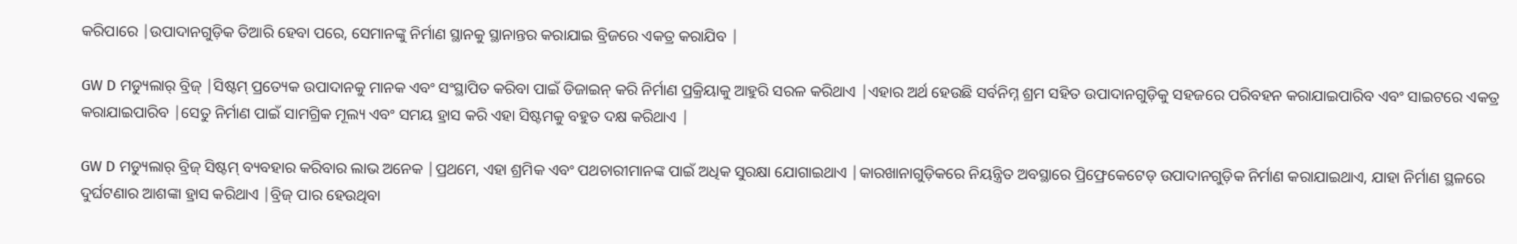କରିପାରେ |ଉପାଦାନଗୁଡ଼ିକ ତିଆରି ହେବା ପରେ, ସେମାନଙ୍କୁ ନିର୍ମାଣ ସ୍ଥାନକୁ ସ୍ଥାନାନ୍ତର କରାଯାଇ ବ୍ରିଜରେ ଏକତ୍ର କରାଯିବ |

GW D ମଡ୍ୟୁଲାର୍ ବ୍ରିଜ୍ |ସିଷ୍ଟମ୍ ପ୍ରତ୍ୟେକ ଉପାଦାନକୁ ମାନକ ଏବଂ ସଂସ୍ଥାପିତ କରିବା ପାଇଁ ଡିଜାଇନ୍ କରି ନିର୍ମାଣ ପ୍ରକ୍ରିୟାକୁ ଆହୁରି ସରଳ କରିଥାଏ |ଏହାର ଅର୍ଥ ହେଉଛି ସର୍ବନିମ୍ନ ଶ୍ରମ ସହିତ ଉପାଦାନଗୁଡ଼ିକୁ ସହଜରେ ପରିବହନ କରାଯାଇପାରିବ ଏବଂ ସାଇଟରେ ଏକତ୍ର କରାଯାଇପାରିବ |ସେତୁ ନିର୍ମାଣ ପାଇଁ ସାମଗ୍ରିକ ମୂଲ୍ୟ ଏବଂ ସମୟ ହ୍ରାସ କରି ଏହା ସିଷ୍ଟମକୁ ବହୁତ ଦକ୍ଷ କରିଥାଏ |

GW D ମଡ୍ୟୁଲାର୍ ବ୍ରିଜ୍ ସିଷ୍ଟମ୍ ବ୍ୟବହାର କରିବାର ଲାଭ ଅନେକ |ପ୍ରଥମେ, ଏହା ଶ୍ରମିକ ଏବଂ ପଥଚାରୀମାନଙ୍କ ପାଇଁ ଅଧିକ ସୁରକ୍ଷା ଯୋଗାଇଥାଏ |କାରଖାନାଗୁଡ଼ିକରେ ନିୟନ୍ତ୍ରିତ ଅବସ୍ଥାରେ ପ୍ରିଫ୍ରେକେଟେଡ୍ ଉପାଦାନଗୁଡ଼ିକ ନିର୍ମାଣ କରାଯାଇଥାଏ, ଯାହା ନିର୍ମାଣ ସ୍ଥଳରେ ଦୁର୍ଘଟଣାର ଆଶଙ୍କା ହ୍ରାସ କରିଥାଏ |ବ୍ରିଜ୍ ପାର ହେଉଥିବା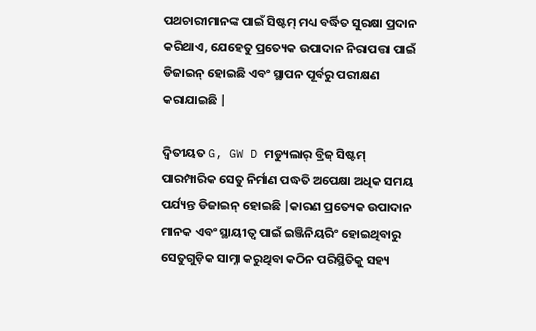ପଥଚାରୀମାନଙ୍କ ପାଇଁ ସିଷ୍ଟମ୍ ମଧ୍ୟ ବର୍ଦ୍ଧିତ ସୁରକ୍ଷା ପ୍ରଦାନ କରିଥାଏ, ଯେହେତୁ ପ୍ରତ୍ୟେକ ଉପାଦାନ ନିରାପତ୍ତା ପାଇଁ ଡିଜାଇନ୍ ହୋଇଛି ଏବଂ ସ୍ଥାପନ ପୂର୍ବରୁ ପରୀକ୍ଷଣ କରାଯାଇଛି |

ଦ୍ୱିତୀୟତ G, GW D ମଡ୍ୟୁଲାର୍ ବ୍ରିଜ୍ ସିଷ୍ଟମ୍ ପାରମ୍ପାରିକ ସେତୁ ନିର୍ମାଣ ପଦ୍ଧତି ଅପେକ୍ଷା ଅଧିକ ସମୟ ପର୍ଯ୍ୟନ୍ତ ଡିଜାଇନ୍ ହୋଇଛି |କାରଣ ପ୍ରତ୍ୟେକ ଉପାଦାନ ମାନକ ଏବଂ ସ୍ଥାୟୀତ୍ୱ ପାଇଁ ଇଞ୍ଜିନିୟରିଂ ହୋଇଥିବାରୁ ସେତୁଗୁଡ଼ିକ ସାମ୍ନା କରୁଥିବା କଠିନ ପରିସ୍ଥିତିକୁ ସହ୍ୟ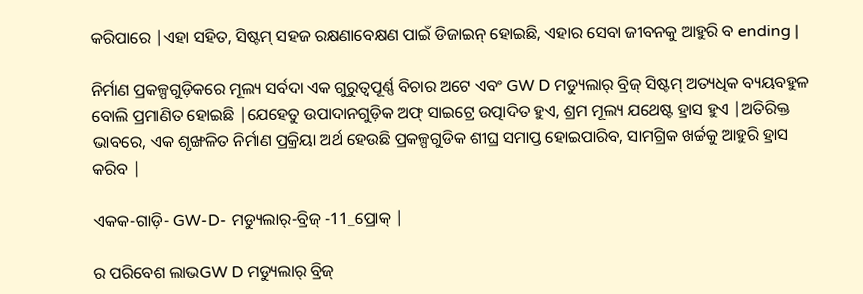କରିପାରେ |ଏହା ସହିତ, ସିଷ୍ଟମ୍ ସହଜ ରକ୍ଷଣାବେକ୍ଷଣ ପାଇଁ ଡିଜାଇନ୍ ହୋଇଛି, ଏହାର ସେବା ଜୀବନକୁ ଆହୁରି ବ ending |

ନିର୍ମାଣ ପ୍ରକଳ୍ପଗୁଡ଼ିକରେ ମୂଲ୍ୟ ସର୍ବଦା ଏକ ଗୁରୁତ୍ୱପୂର୍ଣ୍ଣ ବିଚାର ଅଟେ ଏବଂ GW D ମଡ୍ୟୁଲାର୍ ବ୍ରିଜ୍ ସିଷ୍ଟମ୍ ଅତ୍ୟଧିକ ବ୍ୟୟବହୁଳ ବୋଲି ପ୍ରମାଣିତ ହୋଇଛି |ଯେହେତୁ ଉପାଦାନଗୁଡ଼ିକ ଅଫ୍ ସାଇଟ୍ରେ ଉତ୍ପାଦିତ ହୁଏ, ଶ୍ରମ ମୂଲ୍ୟ ଯଥେଷ୍ଟ ହ୍ରାସ ହୁଏ |ଅତିରିକ୍ତ ଭାବରେ, ଏକ ଶୃଙ୍ଖଳିତ ନିର୍ମାଣ ପ୍ରକ୍ରିୟା ଅର୍ଥ ହେଉଛି ପ୍ରକଳ୍ପଗୁଡିକ ଶୀଘ୍ର ସମାପ୍ତ ହୋଇପାରିବ, ସାମଗ୍ରିକ ଖର୍ଚ୍ଚକୁ ଆହୁରି ହ୍ରାସ କରିବ |

ଏକକ-ଗାଡ଼ି- GW-D- ମଡ୍ୟୁଲାର୍-ବ୍ରିଜ୍ -11_ପ୍ରୋକ୍ |

ର ପରିବେଶ ଲାଭGW D ମଡ୍ୟୁଲାର୍ ବ୍ରିଜ୍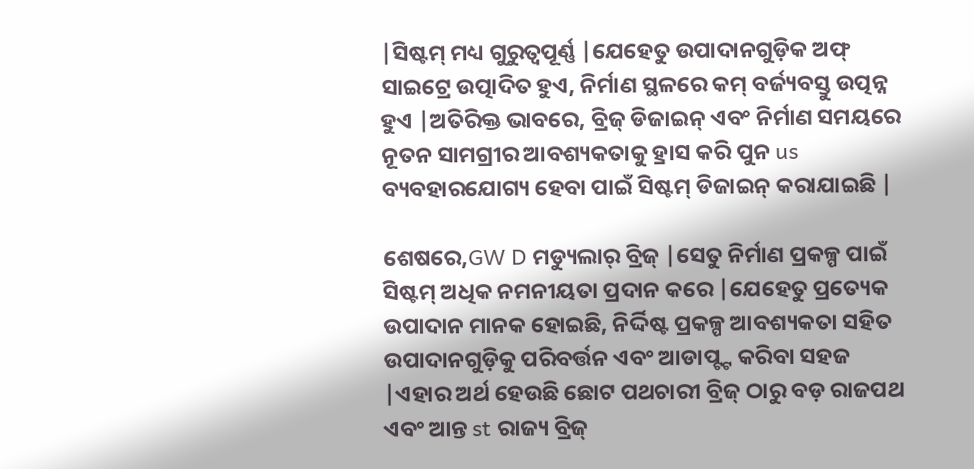|ସିଷ୍ଟମ୍ ମଧ୍ୟ ଗୁରୁତ୍ୱପୂର୍ଣ୍ଣ |ଯେହେତୁ ଉପାଦାନଗୁଡ଼ିକ ଅଫ୍ ସାଇଟ୍ରେ ଉତ୍ପାଦିତ ହୁଏ, ନିର୍ମାଣ ସ୍ଥଳରେ କମ୍ ବର୍ଜ୍ୟବସ୍ତୁ ଉତ୍ପନ୍ନ ହୁଏ |ଅତିରିକ୍ତ ଭାବରେ, ବ୍ରିଜ୍ ଡିଜାଇନ୍ ଏବଂ ନିର୍ମାଣ ସମୟରେ ନୂତନ ସାମଗ୍ରୀର ଆବଶ୍ୟକତାକୁ ହ୍ରାସ କରି ପୁନ us ବ୍ୟବହାରଯୋଗ୍ୟ ହେବା ପାଇଁ ସିଷ୍ଟମ୍ ଡିଜାଇନ୍ କରାଯାଇଛି |

ଶେଷରେ,GW D ମଡ୍ୟୁଲାର୍ ବ୍ରିଜ୍ |ସେତୁ ନିର୍ମାଣ ପ୍ରକଳ୍ପ ପାଇଁ ସିଷ୍ଟମ୍ ଅଧିକ ନମନୀୟତା ପ୍ରଦାନ କରେ |ଯେହେତୁ ପ୍ରତ୍ୟେକ ଉପାଦାନ ମାନକ ହୋଇଛି, ନିର୍ଦ୍ଦିଷ୍ଟ ପ୍ରକଳ୍ପ ଆବଶ୍ୟକତା ସହିତ ଉପାଦାନଗୁଡ଼ିକୁ ପରିବର୍ତ୍ତନ ଏବଂ ଆଡାପ୍ଟ୍ଟ କରିବା ସହଜ |ଏହାର ଅର୍ଥ ହେଉଛି ଛୋଟ ପଥଚାରୀ ବ୍ରିଜ୍ ଠାରୁ ବଡ଼ ରାଜପଥ ଏବଂ ଆନ୍ତ st ରାଜ୍ୟ ବ୍ରିଜ୍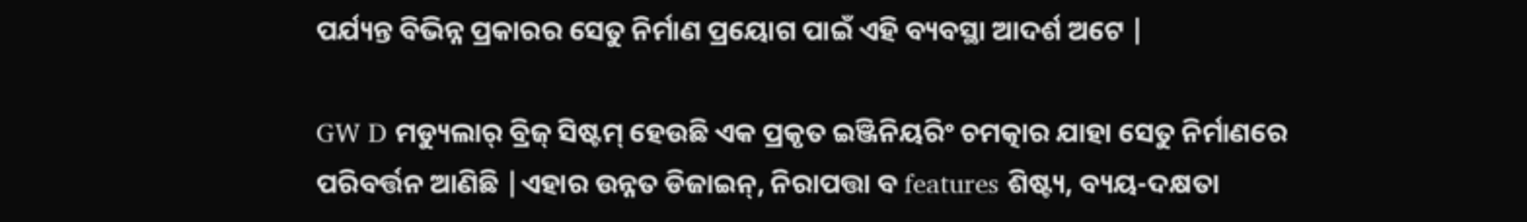ପର୍ଯ୍ୟନ୍ତ ବିଭିନ୍ନ ପ୍ରକାରର ସେତୁ ନିର୍ମାଣ ପ୍ରୟୋଗ ପାଇଁ ଏହି ବ୍ୟବସ୍ଥା ଆଦର୍ଶ ଅଟେ |

GW D ମଡ୍ୟୁଲାର୍ ବ୍ରିଜ୍ ସିଷ୍ଟମ୍ ହେଉଛି ଏକ ପ୍ରକୃତ ଇଞ୍ଜିନିୟରିଂ ଚମତ୍କାର ଯାହା ସେତୁ ନିର୍ମାଣରେ ପରିବର୍ତ୍ତନ ଆଣିଛି |ଏହାର ଉନ୍ନତ ଡିଜାଇନ୍, ନିରାପତ୍ତା ବ features ଶିଷ୍ଟ୍ୟ, ବ୍ୟୟ-ଦକ୍ଷତା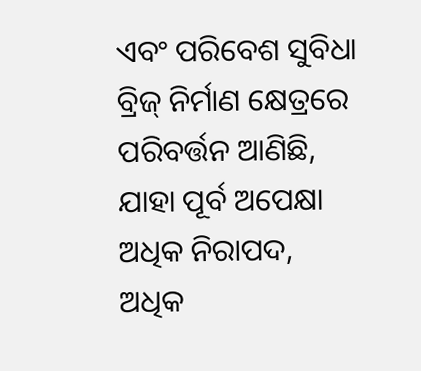ଏବଂ ପରିବେଶ ସୁବିଧା ବ୍ରିଜ୍ ନିର୍ମାଣ କ୍ଷେତ୍ରରେ ପରିବର୍ତ୍ତନ ଆଣିଛି, ଯାହା ପୂର୍ବ ଅପେକ୍ଷା ଅଧିକ ନିରାପଦ, ଅଧିକ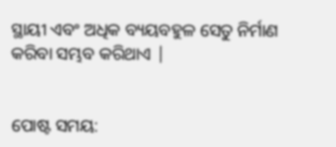ସ୍ଥାୟୀ ଏବଂ ଅଧିକ ବ୍ୟୟବହୁଳ ସେତୁ ନିର୍ମାଣ କରିବା ସମ୍ଭବ କରିଥାଏ |


ପୋଷ୍ଟ ସମୟ: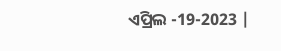ଏପ୍ରିଲ -19-2023 |